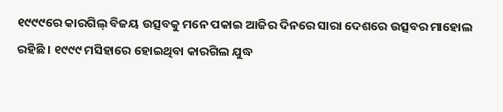୧୯୯୯ରେ କାରଗିଲ୍ ବିଜୟ ଉତ୍ସବକୁ ମନେ ପକାଇ ଆଜିର ଦିନରେ ସାରା ଦେଶରେ ଉତ୍ସବର ମାହୋଲ ରହିଛି । ୧୯୯୯ ମସିହାରେ ହୋଇଥିବା କାରଗିଲ ଯୁଦ୍ଧ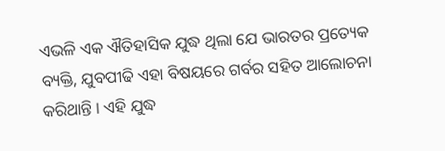ଏଭଳି ଏକ ଐତିହାସିକ ଯୁଦ୍ଧ ଥିଲା ଯେ ଭାରତର ପ୍ରତ୍ୟେକ ବ୍ୟକ୍ତି, ଯୁବପୀଢି ଏହା ବିଷୟରେ ଗର୍ବର ସହିତ ଆଲୋଚନା କରିଥାନ୍ତି । ଏହି ଯୁଦ୍ଧ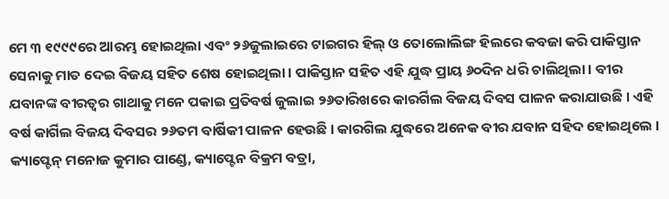ମେ ୩ ୧୯୯୯ରେ ଆରମ୍ଭ ହୋଇଥିଲା ଏବଂ ୨୬ଜୁଲାଇରେ ଟାଇଗର ହିଲ୍ ଓ ତୋଲୋଲିଙ୍ଗ ହିଲରେ କବଜା କରି ପାକିସ୍ତାନ ସେନାକୁ ମାତ ଦେଇ ବିଜୟ ସହିତ ଶେଷ ହୋଇଥିଲା । ପାକିସ୍ତାନ ସହିତ ଏହି ଯୁଦ୍ଧ ପ୍ରାୟ ୬୦ଦିନ ଧରି ଚାଲିଥିଲା । ବୀର ଯବାନଙ୍କ ବୀରତ୍ୱର ଗାଥାକୁ ମନେ ପକାଇ ପ୍ରତିବର୍ଷ ଜୁଲାଇ ୨୬ତାରିଖରେ କାରର୍ଗିଲ ବିଜୟ ଦିବସ ପାଳନ କରାଯାଉଛି । ଏହି ବର୍ଷ କାର୍ଗିଲ ବିଜୟ ଦିବସର ୨୬ତମ ବାର୍ଷିକୀ ପାଳନ ହେଉଛି । କାରଗିଲ ଯୁଦ୍ଧରେ ଅନେକ ବୀର ଯବାନ ସହିଦ ହୋଇଥିଲେ । କ୍ୟାପ୍ଟେନ୍ ମନୋଜ କୁମାର ପାଣ୍ଡେ, କ୍ୟାପ୍ଟେନ ବିକ୍ରମ ବତ୍ରା,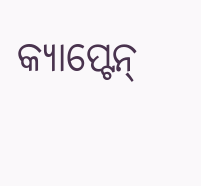କ୍ୟାପ୍ଟେନ୍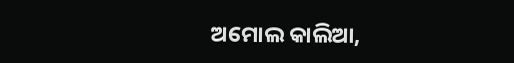ଅମୋଲ କାଲିଆ,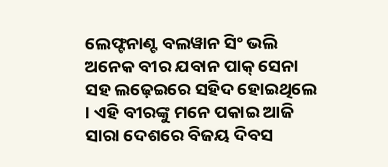ଲେଫ୍ଟନାଣ୍ଟ ବଲୱାନ ସିଂ ଭଲି ଅନେକ ବୀର ଯବାନ ପାକ୍ ସେନା ସହ ଲଢ଼େଇରେ ସହିଦ ହୋଇଥିଲେ । ଏହି ବୀରଙ୍କୁ ମନେ ପକାଇ ଆଜି ସାରା ଦେଶରେ ବିଜୟ ଦିବସ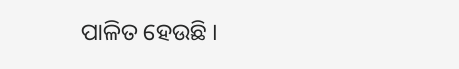ପାଳିତ ହେଉଛି ।